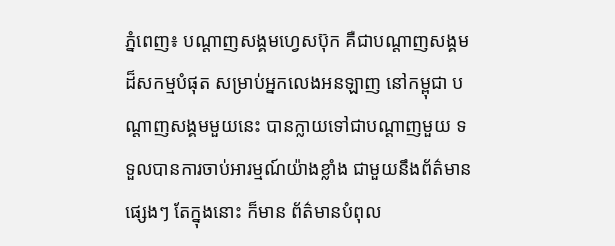ភ្នំពេញ៖ បណ្តាញសង្គមហ្វេសប៊ុក គឺជាបណ្តាញសង្គមដ៏សកម្មបំផុត សម្រាប់អ្នកលេងអនឡាញ នៅកម្ពុជា បណ្តាញសង្គមមួយនេះ បានក្លាយទៅជាបណ្តាញមួយ ទទួលបានការចាប់អារម្មណ៍យ៉ាងខ្លាំង ជាមួយនឹងព័ត៌មានផ្សេងៗ តែក្នុងនោះ ក៏មាន ព័ត៌មានបំពុល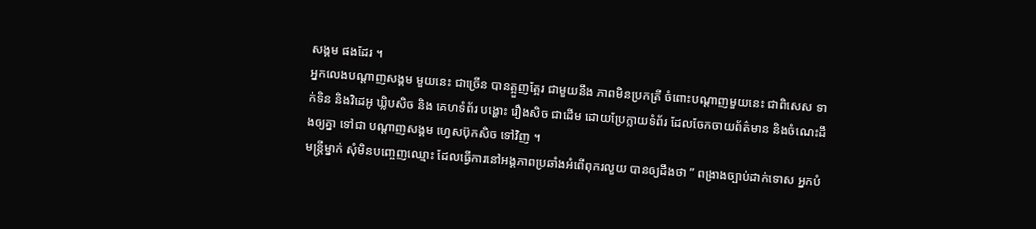សង្គម ផងដែរ ។
អ្នកលេងបណ្តាញសង្គម មួយនេះ ជាច្រើន បានត្អួញត្អែរ ជាមួយនឹង ភាពមិនប្រកត្រី ចំពោះបណ្តាញមួយនេះ ជាពិសេស ទាក់ទិន និងវិដេអូ ឃ្លិបសិច និង គេហទំព័រ បង្ហោះ រឿងសិច ជាដើម ដោយប្រែក្លាយទំព័រ ដែលចែកចាយព័ត៌មាន និងចំណេះដឹងឲ្យគ្នា ទៅជា បណ្តាញសង្គម ហ្វេសប៊ុកសិច ទៅវិញ ។
មន្ត្រីម្នាក់ សុំមិនបញ្ចេញឈ្មោះ ដែលធ្វើការនៅអង្គភាពប្រឆាំងអំពើពុករលួយ បានឲ្យដឹងថា ” ពង្រាងច្បាប់ដាក់ទោស អ្នកបំ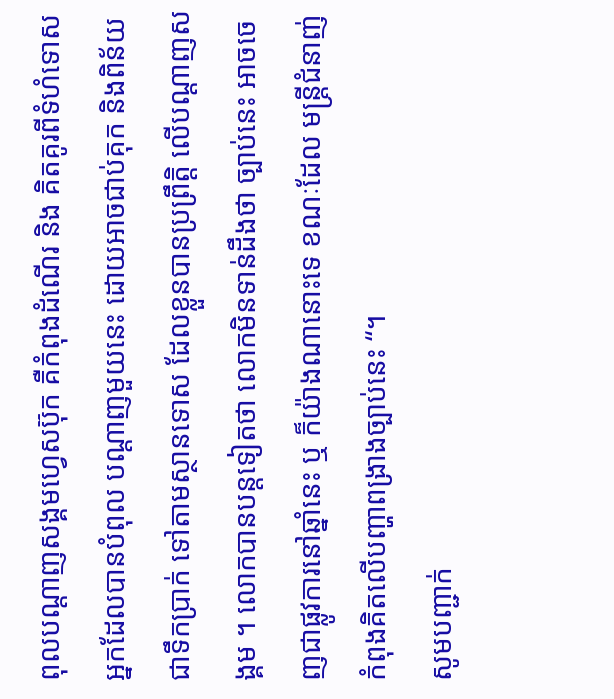ពុលបណ្តាញសង្គមហ្វេសប៊ុក គឺកំពុងដំណើរ និង គិតគូរពីទំហំទោសអ្នកដែលបានបំពុល បណ្តាញមួយនេះ ដោយអាចជាប់គុក និងពិន័យជាទឹកប្រាក់ ទៅតាមស្ថានទោស ដែលខ្លួនបានប្រព្រឹត្តិ លើបណ្តាញសង្គម ។ លោកបានបន្តទៀតថា លោកមិនទាន់ដឹងថា ច្បាប់នេះ អាចចេញជាផ្លូវការនៅឆ្នាំនេះ ឬ ក៏យ៉ាងណានោះទេ ខណៈដែល មន្ត្រីជំនាញ់កំពុងគិតលើបញ្ហាពង្រាងច្បាប់នេះ “។
សូមបញ្ជាក់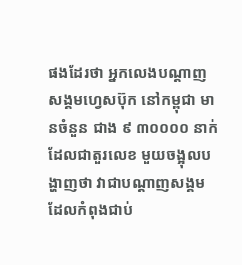ផងដែរថា អ្នកលេងបណ្តាញសង្គមហ្វេសប៊ុក នៅកម្ពុជា មានចំនួន ជាង ៩ ៣០០០០ នាក់ ដែលជាតួរលេខ មួយចង្អុលបង្ហាញថា វាជាបណ្តាញសង្គម ដែលកំពុងជាប់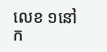លេខ ១នៅក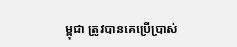ម្ពុជា ត្រូវបានគេប្រើប្រាស់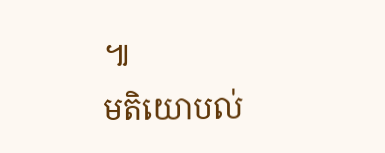៕
មតិយោបល់